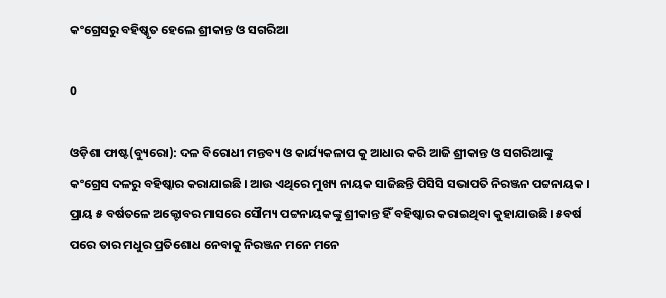କଂଗ୍ରେସରୁ ବହିଷ୍କୃତ ହେଲେ ଶ୍ରୀକାନ୍ତ ଓ ସଗରିଆ

0

ଓଡ଼ିଶା ଫାଷ୍ଟ(ବ୍ୟୁରୋ): ଦଳ ବିରୋଧୀ ମନ୍ତବ୍ୟ ଓ କାର୍ଯ୍ୟକଳାପ କୁ ଆଧାର କରି ଆଜି ଶ୍ରୀକାନ୍ତ ଓ ସଗରିଆଙ୍କୁ କଂଗ୍ରେସ ଦଳରୁ ବହିଷ୍କାର କରାଯାଇଛି । ଆଉ ଏଥିରେ ମୁଖ୍ୟ ନାୟକ ସାଜିଛନ୍ତି ପିସିସି ସଭାପତି ନିରଞ୍ଜନ ପଟ୍ଟନାୟକ । ପ୍ରାୟ ୫ ବର୍ଷତଳେ ଅକ୍ଟୋବର ମାସରେ ସୌମ୍ୟ ପଟ୍ଟନାୟକଙ୍କୁ ଶ୍ରୀକାନ୍ତ ହିଁ ବହିଷ୍କାର କରାଇଥିବା କୁହାଯାଉଛି । ୫ବର୍ଷ ପରେ ତାର ମଧୁର ପ୍ରତିଶୋଧ ନେବାକୁ ନିରଞ୍ଜନ ମନେ ମନେ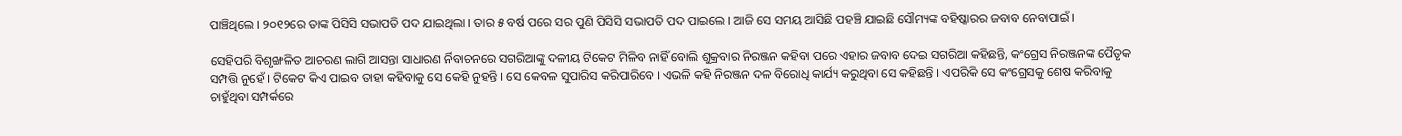ପାଞ୍ଚିଥିଲେ । ୨୦୧୨ରେ ତାଙ୍କ ପିସିସି ସଭାପତି ପଦ ଯାଇଥିଲା । ତାର ୫ ବର୍ଷ ପରେ ସର ପୁଣି ପିସିସି ସଭାପତି ପଦ ପାଇଲେ । ଆଜି ସେ ସମୟ ଆସିଛି ପହଞ୍ଚି ଯାଇଛି ସୌମ୍ୟଙ୍କ ବହିଷ୍କାରର ଜବାବ ନେବାପାଇଁ ।

ସେହିପରି ବିଶୃଙ୍ଖଳିତ ଆଚରଣ ଲାଗି ଆସନ୍ତା ସାଧାରଣ ର୍ନିବାଚନରେ ସଗରିଆଙ୍କୁ ଦଳୀୟ ଟିକେଟ ମିଳିବ ନାହିଁ ବୋଲି ଶୁକ୍ରବାର ନିରଞ୍ଜନ କହିବା ପରେ ଏହାର ଜବାବ ଦେଇ ସଗରିଆ କହିଛନ୍ତି, କଂଗ୍ରେସ ନିରଞ୍ଜନଙ୍କ ପୈତୃକ ସମ୍ପତ୍ତି ନୁହେଁ । ଟିକେଟ କିଏ ପାଇବ ତାହା କହିବାକୁ ସେ କେହି ନୁହନ୍ତି । ସେ କେବଳ ସୁପାରିସ କରିପାରିବେ । ଏଭଳି କହି ନିରଞ୍ଜନ ଦଳ ବିରୋଧି କାର୍ଯ୍ୟ କରୁଥିବା ସେ କହିଛନ୍ତି । ଏପରିକି ସେ କଂଗ୍ରେସକୁ ଶେଷ କରିବାକୁ ଚାହୁଁଥିବା ସମ୍ପର୍କରେ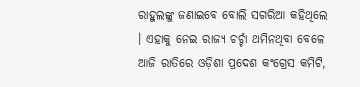ରାହୁଲଙ୍କୁ ଜଣାଇବେ ବୋଲି ସଗରିଆ କହିଥିଲେ । ଏହାକୁ ନେଇ ରାଜ୍ୟ ଚର୍ଚ୍ଚା ଥମିନଥିବା ବେଳେ ଆଜି ରାତିରେ ଓଡ଼ିଶା ପ୍ରଦେଶ କଂଗ୍ରେସ କମିଟି,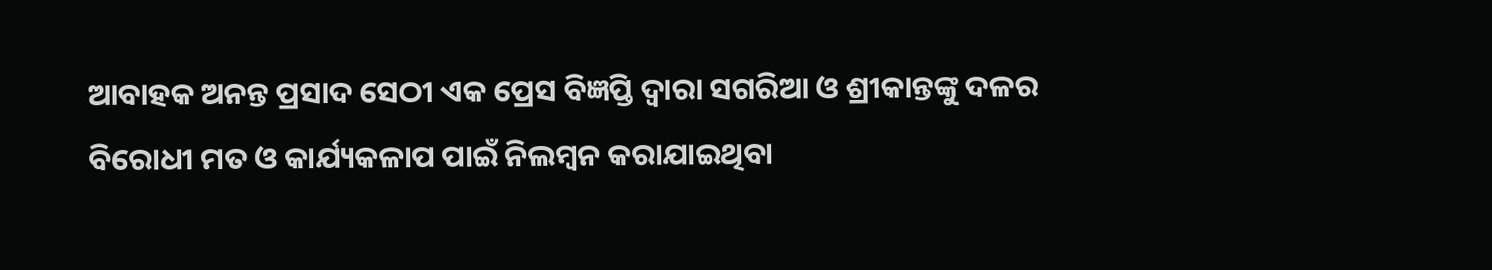ଆବାହକ ଅନନ୍ତ ପ୍ରସାଦ ସେଠୀ ଏକ ପ୍ରେସ ବିଜ୍ଞପ୍ତି ଦ୍ୱାରା ସଗରିଆ ଓ ଶ୍ରୀକାନ୍ତଙ୍କୁ ଦଳର ବିରୋଧୀ ମତ ଓ କାର୍ଯ୍ୟକଳାପ ପାଇଁ ନିଲମ୍ବନ କରାଯାଇଥିବା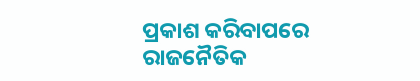ପ୍ରକାଶ କରିବାପରେ ରାଜନୈତିକ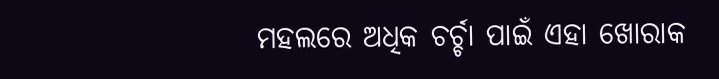ମହଲରେ ଅଧିକ ଚର୍ଚ୍ଚା ପାଇଁ ଏହା ଖୋରାକ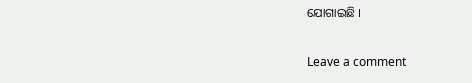ଯୋଗାଇଛି ।

Leave a comment